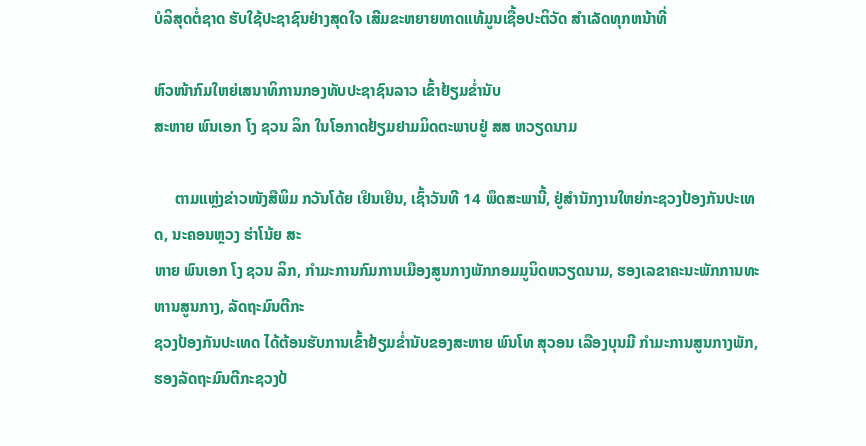ບໍລິສຸດຕໍ່ຊາດ ຮັບໃຊ້ປະຊາຊົນຢ່າງສຸດໃຈ ເສີມຂະຫຍາຍທາດແທ້ມູນເຊື້ອປະຕິວັດ ສໍາເລັດທຸກຫນ້າທີ່

ຫົວໜ້າກົມໃຫຍ່ເສນາທິການກອງທັບປະຊາຊົນລາວ ເຂົ້າຢ້ຽມຂ່ຳນັບ
ສະຫາຍ ພົນເອກ ໂງ ຊວນ ລິກ ໃນໂອກາດຢ້ຽມຢາມມິດຕະພາບຢູ່ ສສ ຫວຽດນາມ

     ຕາມແຫຼ່ງຂ່າວໜັງສືພິມ ກວັນໂດ້ຍ ເຢິນເຢິນ, ເຊົ້າວັນທີ 14 ພຶດສະພານີ້, ຢູ່ສຳນັກງານໃຫຍ່ກະຊວງປ້ອງກັນປະເທດ, ນະຄອນຫຼວງ ຮ່າໂນ້ຍ ສະ
ຫາຍ ພົນເອກ ໂງ ຊວນ ລິກ, ກຳມະການກົມການເມືອງສູນກາງພັກກອມມູນິດຫວຽດນາມ, ຮອງເລຂາຄະນະພັກການທະຫານສູນກາງ, ລັດຖະມົນຕີກະ
ຊວງປ້ອງກັນປະເທດ ໄດ້ຕ້ອນຮັບການເຂົ້າຢ້ຽມຂໍ່ານັບຂອງສະຫາຍ ພົນໂທ ສຸວອນ ເລືອງບຸນມີ ກຳມະການສູນກາງພັກ, ຮອງລັດຖະມົນຕີກະຊວງປ້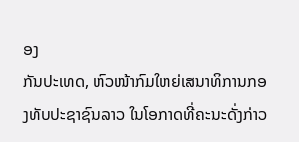ອງ
ກັນປະເທດ, ຫົວໜ້າກົມໃຫຍ່ເສນາທິການກອງທັບປະຊາຊົນລາວ ໃນໂອກາດທີ່ຄະນະດັ່ງກ່າວ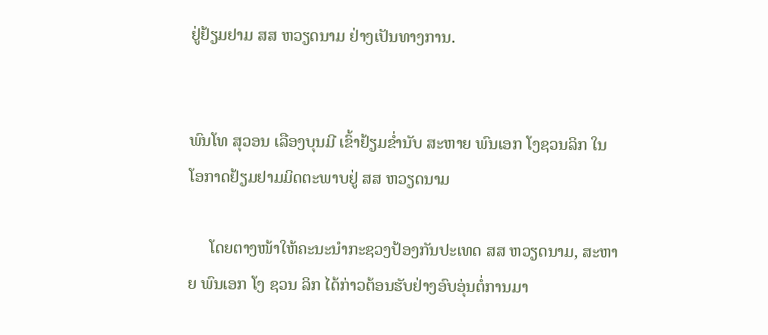ຢູ່ຢ້ຽມຢາມ ສສ ຫວຽດນາມ ຢ່າງເປັນທາງການ.


ພົນໂທ ສຸວອນ ເລືອງບຸນມີ ເຂົ້າຢ້ຽມຂ່ຳນັບ ສະຫາຍ ພົນເອກ ໂງຊວນລິກ ໃນໂອກາດຢ້ຽມຢາມມິດຕະພາບຢູ່ ສສ ຫວຽດນາມ

     ໂດຍຕາງໜ້າໃຫ້ຄະນະນຳກະຊວງປ້ອງກັນປະເທດ ສສ ຫວຽດນາມ, ສະຫາຍ ພົນເອກ ໂງ ຊວນ ລິກ ໄດ້ກ່າວຕ້ອນຮັບຢ່າງອົບອຸ່ນຕໍ່ການມາ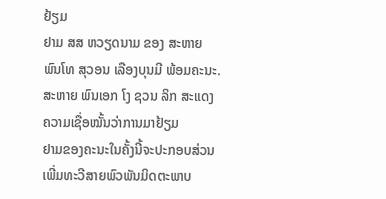ຢ້ຽມ
ຢາມ ສສ ຫວຽດນາມ ຂອງ ສະຫາຍ ພົນໂທ ສຸວອນ ເລືອງບຸນມີ ພ້ອມຄະນະ. ສະຫາຍ ພົນເອກ ໂງ ຊວນ ລິກ ສະແດງຄວາມເຊື່ອໝັ້ນວ່າການມາຢ້ຽມ
ຢາມຂອງຄະນະໃນຄັ້ງນີ້ຈະປະກອບສ່ວນເພີ່ມທະວີສາຍພົວພັນມິດຕະພາບ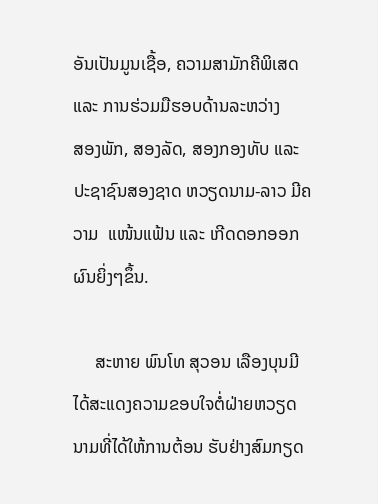ອັນເປັນມູນເຊື້ອ, ຄວາມສາມັກຄີພິເສດ ແລະ ການຮ່ວມມືຮອບດ້ານລະຫວ່າງ
ສອງພັກ, ສອງລັດ, ສອງກອງທັບ ແລະ ປະຊາຊົນສອງຊາດ ຫວຽດນາມ-ລາວ ມີຄວາມ  ແໜ້ນແຟ້ນ ແລະ ເກີດດອກອອກຜົນຍິ່ງໆຂຶ້ນ.

     ສະຫາຍ ພົນໂທ ສຸວອນ ເລືອງບຸນມີ ໄດ້ສະແດງຄວາມຂອບໃຈຕໍ່ຝ່າຍຫວຽດນາມທີ່ໄດ້ໃຫ້ການຕ້ອນ ຮັບຢ່າງສົມກຽດ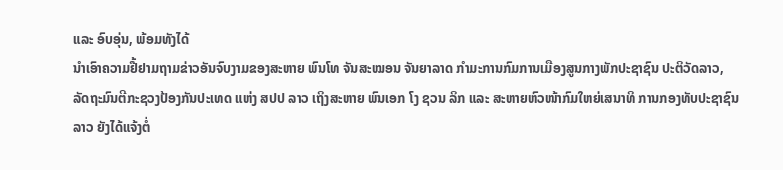ແລະ ອົບອຸ່ນ, ພ້ອມທັງໄດ້
ນຳເອົາຄວາມຢື້ຢາມຖາມຂ່າວອັນຈົບງາມຂອງສະຫາຍ ພົນໂທ ຈັນສະໝອນ ຈັນຍາລາດ ກຳມະການກົມການເມືອງສູນກາງພັກປະຊາຊົນ ປະຕິວັດລາວ,
ລັດຖະມົນຕີກະຊວງປ້ອງກັນປະເທດ ແຫ່ງ ສປປ ລາວ ເຖິງສະຫາຍ ພົນເອກ ໂງ ຊວນ ລິກ ແລະ ສະຫາຍຫົວໜ້າກົມໃຫຍ່ເສນາທິ ການກອງທັບປະຊາຊົນ
ລາວ ຍັງໄດ້ແຈ້ງຕໍ່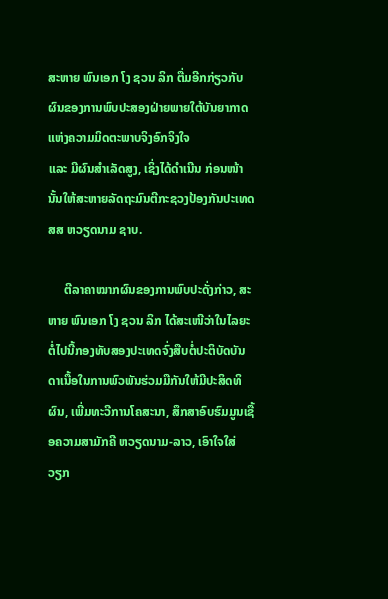ສະຫາຍ ພົນເອກ ໂງ ຊວນ ລິກ ຕື່ມອີກກ່ຽວກັບຜົນຂອງການພົບປະສອງຝ່າຍພາຍໃຕ້ບັນຍາກາດແຫ່ງຄວາມມິດຕະພາບຈິງອົກຈິງໃຈ
ແລະ ມີຜົນສຳເລັດສູງ, ເຊິ່ງໄດ້ດຳເນີນ ກ່ອນໜ້ານັ້ນໃຫ້ສະຫາຍລັດຖະມົນຕີກະຊວງປ້ອງກັນປະເທດ ສສ ຫວຽດນາມ ຊາບ.

     ຕີລາຄາໝາກຜົນຂອງການພົບປະດັ່ງກ່າວ, ສະຫາຍ ພົນເອກ ໂງ ຊວນ ລິກ ໄດ້ສະເໜີວ່າໃນໄລຍະຕໍ່ໄປນີ້ກອງທັບສອງປະເທດຈົ່ງສືບຕໍ່ປະຕິບັດບັນ
ດາເນື້ອໃນການພົວພັນຮ່ວມມືກັນໃຫ້ມີປະສິດທິຜົນ, ເພີ່ມທະວີການໂຄສະນາ, ສຶກສາອົບຮົມມູນເຊື້ອຄວາມສາມັກຄີ ຫວຽດນາມ-ລາວ, ເອົາໃຈໃສ່
ວຽກ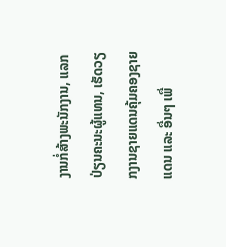ງານກໍ່ສ້າງພະນັກງານ, ແລກປ່ຽນຄະນະຜູ້ແທນ, ເຮັດວຽກງານຊາຍແດນຄຸ້ມຄອງຊາຍແດນ ແລະ ອື່ນໆ ເພື່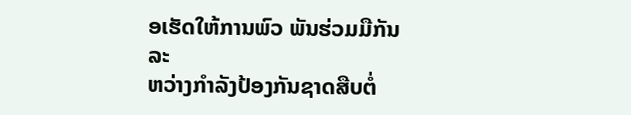ອເຮັດໃຫ້ການພົວ ພັນຮ່ວມມືກັນລະ
ຫວ່າງກຳລັງປ້ອງກັນຊາດສືບຕໍ່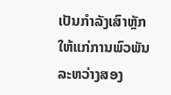ເປັນກຳລັງເສົາຫຼັກ ໃຫ້ແກ່ການພົວພັນລະຫວ່າງສອງ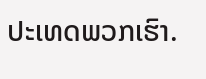ປະເທດພວກເຮົາ.